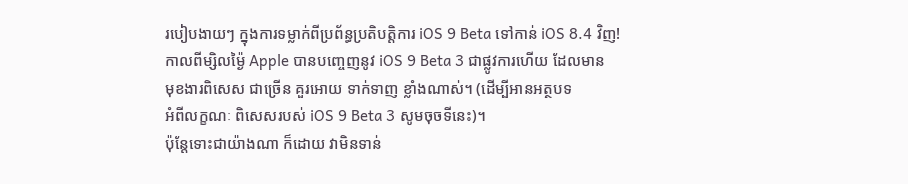របៀបងាយៗ ក្នុងការទម្លាក់ពីប្រព័ន្ធប្រតិបត្តិការ iOS 9 Beta ទៅកាន់ iOS 8.4 វិញ!
កាលពីម្សិលម្ង៉ៃ Apple បានបញ្ចេញនូវ iOS 9 Beta 3 ជាផ្លូវការហើយ ដែលមាន
មុខងារពិសេស ជាច្រើន គួរអោយ ទាក់ទាញ ខ្លាំងណាស់។ (ដើម្បីអានអត្ថបទ
អំពីលក្ខណៈ ពិសេសរបស់ iOS 9 Beta 3 សូមចុចទីនេះ)។
ប៉ុន្តែទោះជាយ៉ាងណា ក៏ដោយ វាមិនទាន់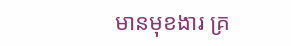មានមុខងារ គ្រ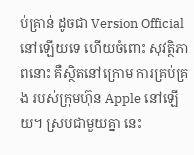ប់គ្រាន់ ដូចជា Version Official នៅឡើយទេ ហើយចំពោះ សុវត្ថិភាពនោះ គឺស្ថិតនៅក្រោម ការគ្រប់គ្រង របស់ក្រុមហ៊ុន Apple នៅឡើយ។ ស្របជាមួយគ្នា នេះ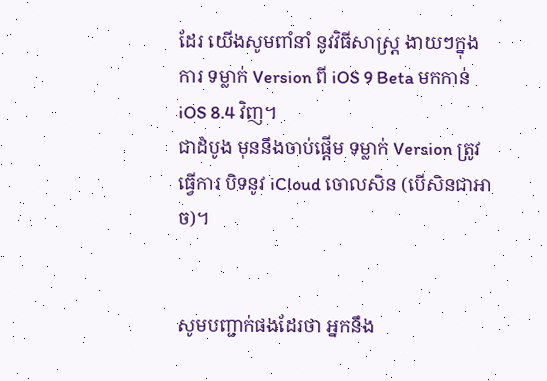ដែរ យើងសូមពាំនាំ នូវវិធីសាស្រ្ត ងាយៗក្នុងការ ទម្លាក់ Version ពី iOS 9 Beta មកកាន់ iOS 8.4 វិញ។
ជាដំបូង មុននឹងចាប់ផ្តើម ទម្លាក់ Version ត្រូវធ្វើការ បិទនូវ iCloud ចោលសិន (បើសិនជាអាច)។


សូមបញ្ជាក់ផងដែរថា អ្នកនឹង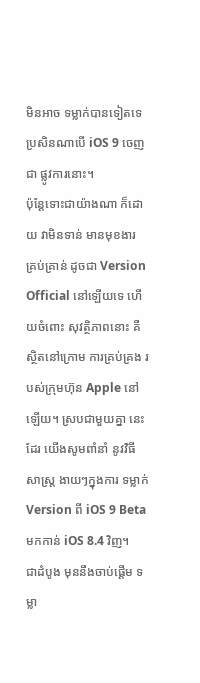មិនអាច ទម្លាក់បានទៀតទេ ប្រសិនណាបើ iOS 9 ចេញជា ផ្លូវការនោះ។
ប៉ុន្តែទោះជាយ៉ាងណា ក៏ដោយ វាមិនទាន់ មានមុខងារ គ្រប់គ្រាន់ ដូចជា Version Official នៅឡើយទេ ហើយចំពោះ សុវត្ថិភាពនោះ គឺស្ថិតនៅក្រោម ការគ្រប់គ្រង របស់ក្រុមហ៊ុន Apple នៅឡើយ។ ស្របជាមួយគ្នា នេះដែរ យើងសូមពាំនាំ នូវវិធីសាស្រ្ត ងាយៗក្នុងការ ទម្លាក់ Version ពី iOS 9 Beta មកកាន់ iOS 8.4 វិញ។
ជាដំបូង មុននឹងចាប់ផ្តើម ទម្លា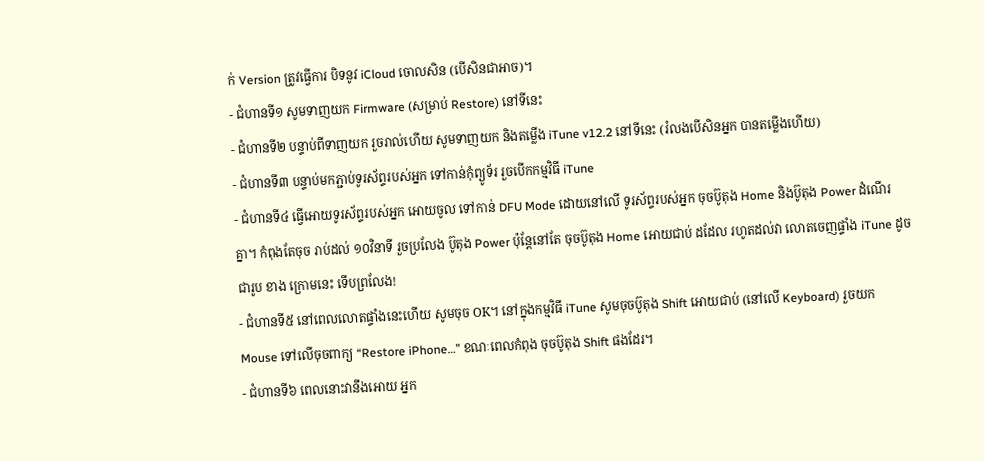ក់ Version ត្រូវធ្វើការ បិទនូវ iCloud ចោលសិន (បើសិនជាអាច)។
- ជំហានទី១ សូមទាញយក Firmware (សម្រាប់ Restore) នៅទីនេះ
- ជំហានទី២ បន្ទាប់ពីទាញយក រួចរាល់ហើយ សូមទាញយក និងតម្លើង iTune v12.2 នៅទីនេះ (រំលងបើសិនអ្នក បានតម្លើងហើយ)
- ជំហានទី៣ បន្ទាប់មកភ្ជាប់ទូរស័ព្ទរបស់អ្នក ទៅកាន់កុំព្យូទ័រ រួចបើកកម្មវិធី iTune
- ជំហានទី៤ ធ្វើអោយទូរស័ព្ទរបស់អ្នក អោយចូល ទៅកាន់ DFU Mode ដោយនៅលើ ទូរស័ព្ទរបស់អ្នក ចុចប៊ូតុង Home និងប៊ូតុង Power ដំណើរគ្នា។ កំពុងតែចុច រាប់ដល់ ១០វិនាទី រួចប្រលែង ប៊ូតុង Power ប៉ុន្តែនៅតែ ចុចប៊ូតុង Home អោយជាប់ ដដែល រហូតដល់វា លោតចេញផ្ទាំង iTune ដូចជារូប ខាង ក្រោមនេះ ទើបព្រលែង!
- ជំហានទី៥ នៅពេលលោតផ្ទាំងនេះហើយ សូមចុច OK។ នៅក្នុងកម្មវិធី iTune សូមចុចប៊ូតុង Shift អោយជាប់ (នៅលើ Keyboard) រួចយក Mouse ទៅលើចុចពាក្យ “Restore iPhone…” ខណៈពេលកំពុង ចុចប៊ូតុង Shift ផងដែរ។
- ជំហានទី៦ ពេលនោះវានឹងអោយ អ្នក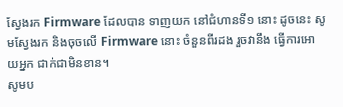ស្វែងរក Firmware ដែលបាន ទាញយក នៅជំហានទី១ នោះ ដូចនេះ សូមស្វែងរក និងចុចលើ Firmware នោះ ចំនួនពីរដង រួចវានឹង ធ្វើការអោយអ្នក ជាក់ជាមិនខាន។
សូមប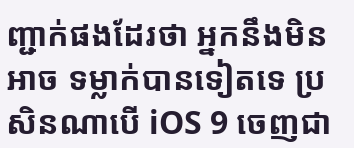ញ្ជាក់ផងដែរថា អ្នកនឹងមិនអាច ទម្លាក់បានទៀតទេ ប្រសិនណាបើ iOS 9 ចេញជា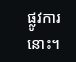ផ្លូវការនោះ។